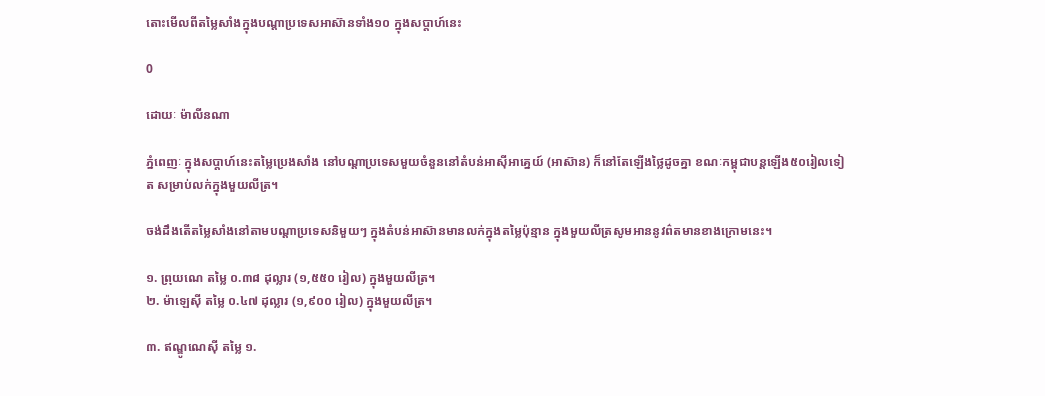តោះមើលពីតម្លៃសាំងក្នុងបណ្តាប្រទេសអាស៊ានទាំង១០ ក្នុងសប្តាហ៍នេះ

0

ដោយៈ ម៉ាលីនណា

ភ្នំពេញៈ ក្នុងសប្តាហ៍នេះតម្លៃប្រេងសាំង នៅបណ្ដាប្រទេសមួយចំនួននៅតំបន់អាស៊ីអាគ្នេយ៍ (អាស៊ាន) ក៏នៅតែឡើងថ្លៃដូចគ្នា ខណៈកម្ពុជាបន្តឡើង៥០រៀលទៀត សម្រាប់លក់ក្នុងមួយលីត្រ។

ចង់ដឹងតើតម្លៃសាំងនៅតាមបណ្តាប្រទេសនិមួយៗ ក្នុងតំបន់អាស៊ានមានលក់ក្នុងតម្លៃប៉ុន្មាន ក្នុងមួយលីត្រសូមអាននូវព៌តមានខាងក្រោមនេះ។

១. ព្រុយណេ តម្លៃ ០.៣៨ ដុល្លារ (១,៥៥០ រៀល) ក្នុងមួយលីត្រ។
២. ម៉ាឡេស៊ី តម្លៃ ០.៤៧ ដុល្លារ (១,៩០០ រៀល) ក្នុងមួយលីត្រ។

៣. ឥណ្ឌូណេស៊ី តម្លៃ ១.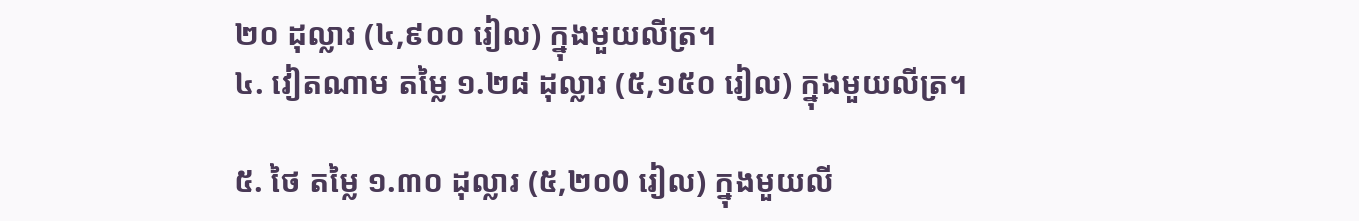២០ ដុល្លារ (៤,៩០០ រៀល) ក្នុងមួយលីត្រ។
៤. វៀតណាម តម្លៃ ១.២៨ ដុល្លារ (៥,១៥០ រៀល) ក្នុងមួយលីត្រ។

៥. ថៃ តម្លៃ ១.៣០ ដុល្លារ (៥,២០0 រៀល) ក្នុងមួយលី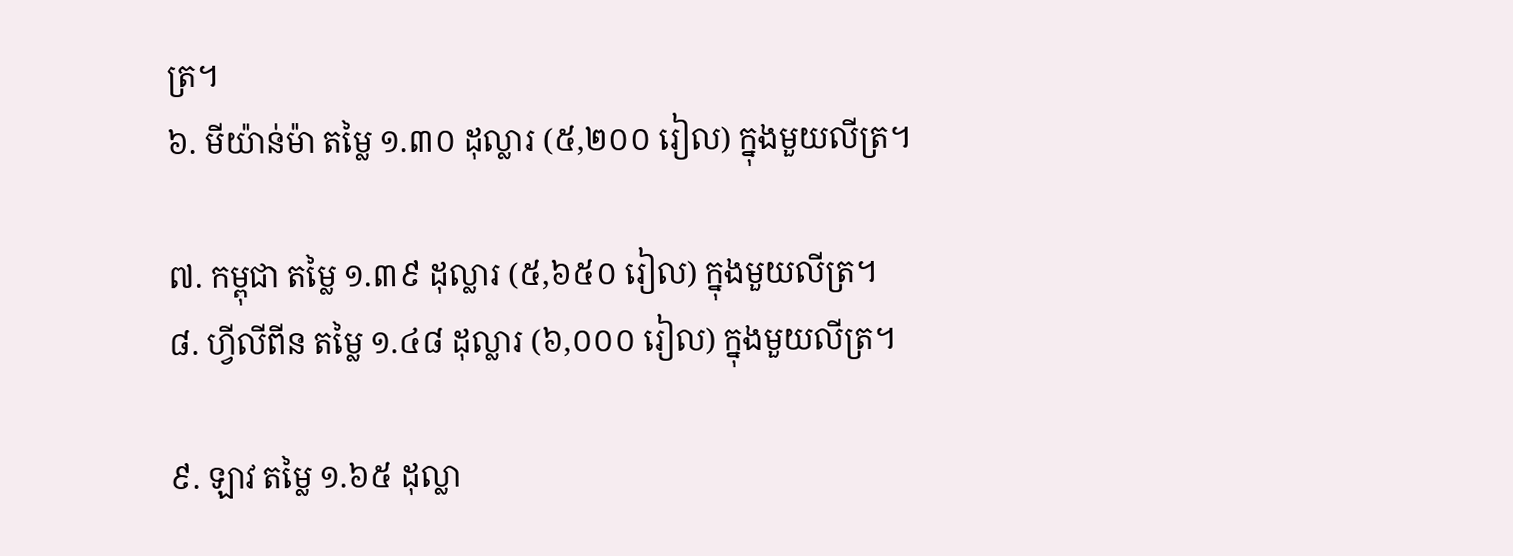ត្រ។
៦. មីយ៉ាន់ម៉ា តម្លៃ ១.៣០ ដុល្លារ (៥,២០០ រៀល) ក្នុងមួយលីត្រ។

៧. កម្ពុជា តម្លៃ ១.៣៩ ដុល្លារ (៥,៦៥០ រៀល) ក្នុងមួយលីត្រ។
៨. ហ្វីលីពីន តម្លៃ ១.៤៨ ដុល្លារ (៦,០០០ រៀល) ក្នុងមួយលីត្រ។

៩. ឡាវ តម្លៃ ១.៦៥ ដុល្លា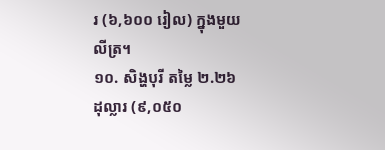រ (៦,៦០០ រៀល) ក្នុងមួយលីត្រ។
១០. សិង្ហបុរី តម្លៃ ២.២៦ ដុល្លារ (៩,០៥០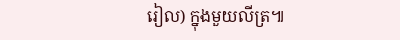រៀល) ក្នុងមួយលីត្រ៕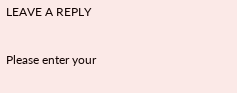LEAVE A REPLY

Please enter your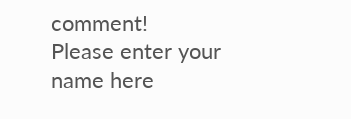comment!
Please enter your name here